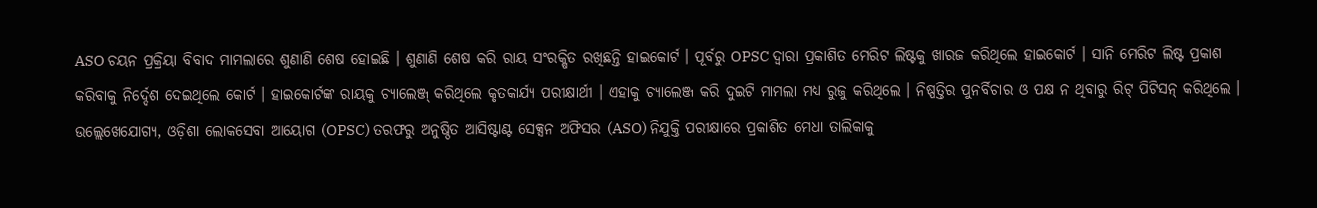ASO ଚୟନ ପ୍ରକ୍ରିୟା ବିବାଦ ମାମଲାରେ ଶୁଣାଣି ଶେଷ ହୋଇଛି । ଶୁଣାଣି ଶେଷ କରି ରାୟ ସଂରକ୍ଷିତ ରଖିଛନ୍ତି ହାଇକୋର୍ଟ । ପୂର୍ବରୁ OPSC ଦ୍ୱାରା ପ୍ରକାଶିତ ମେରିଟ ଲିଷ୍ଟକୁ ଖାରଜ କରିଥିଲେ ହାଇକୋର୍ଟ । ସାନି ମେରିଟ ଲିଷ୍ଟ ପ୍ରକାଶ କରିବାକୁ ନିର୍ଦ୍ଦେଶ ଦେଇଥିଲେ କୋର୍ଟ । ହାଇକୋର୍ଟଙ୍କ ରାୟକୁ ଚ୍ୟାଲେଞ୍ଜ୍ କରିଥିଲେ କୃତକାର୍ଯ୍ୟ ପରୀକ୍ଷାର୍ଥୀ । ଏହାକୁ ଚ୍ୟାଲେଞ୍ଜ କରି ଦୁଇଟି ମାମଲା ମଧ୍ୟ ରୁଜୁ କରିଥିଲେ । ନିଷ୍ପତ୍ତିର ପୁନର୍ବିଚାର ଓ ପକ୍ଷ ନ ଥିବାରୁ ରିଟ୍ ପିଟିସନ୍ କରିଥିଲେ ।
ଉଲ୍ଲେଖେଯୋଗ୍ୟ, ଓଡ଼ିଶା ଲୋକସେବା ଆୟୋଗ (OPSC) ତରଫରୁ ଅନୁଷ୍ଠିତ ଆସିଷ୍ଟାଣ୍ଟ ସେକ୍ସନ ଅଫିସର (ASO) ନିଯୁକ୍ତି ପରୀକ୍ଷାରେ ପ୍ରକାଶିତ ମେଧା ତାଲିକାକୁ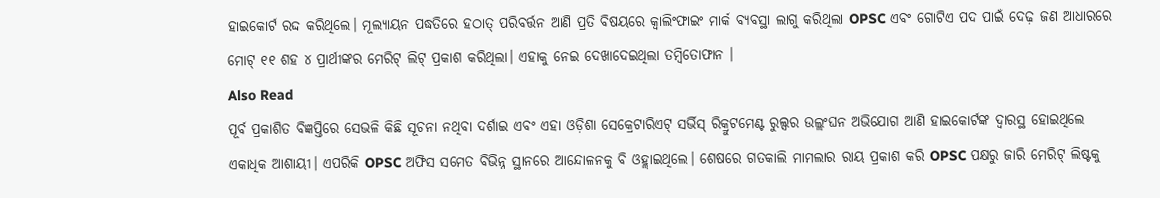ହାଇକୋର୍ଟ ରଦ୍ଦ କରିଥିଲେ। ମୂଲ୍ୟାୟନ ପଦ୍ଧତିରେ ହଠାତ୍ ପରିବର୍ତ୍ତନ ଆଣି ପ୍ରତି ବିଷୟରେ କ୍ବାଲିଂଫାଇଂ ମାର୍କ ବ୍ୟବସ୍ଥା ଲାଗୁ କରିଥିଲା OPSC ଏବଂ ଗୋଟିଏ ପଦ ପାଇଁ ଦେଢ଼ ଜଣ ଆଧାରରେ ମୋଟ୍ ୧୧ ଶହ ୪ ପ୍ରାର୍ଥୀଙ୍କର ମେରିଟ୍ ଲିଟ୍ ପ୍ରକାଶ କରିଥିଲା। ଏହାକୁ ନେଇ ଦେଖାଦେଇଥିଲା ତମ୍ବିତୋଫାନ ।
Also Read
ପୂର୍ବ ପ୍ରକାଶିତ ବିଜ୍ଞପ୍ତିରେ ସେଭଳି କିଛି ସୂଚନା ନଥିବା ଦର୍ଶାଇ ଏବଂ ଏହା ଓଡ଼ିଶା ସେକ୍ରେଟାରିଏଟ୍ ସର୍ଭିସ୍ ରିକ୍ରୁଟମେଣ୍ଟ ରୁଲ୍ସର ଉଲ୍ଲଂଘନ ଅଭିଯୋଗ ଆଣି ହାଇକୋର୍ଟଙ୍କ ଦ୍ବାରସ୍ଥ ହୋଇଥିଲେ ଏକାଧିକ ଆଶାୟୀ। ଏପରିକି OPSC ଅଫିସ ସମେତ ବିଭିନ୍ନ ସ୍ଥାନରେ ଆନ୍ଦୋଳନକୁ ବି ଓହ୍ଲାଇଥିଲେ। ଶେଷରେ ଗତକାଲି ମାମଲାର ରାୟ ପ୍ରକାଶ କରି OPSC ପକ୍ଷରୁ ଜାରି ମେରିଟ୍ ଲିଷ୍ଟକୁ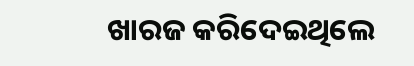ଖାରଜ କରିଦେଇଥିଲେ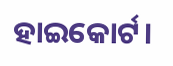ହାଇକୋର୍ଟ।